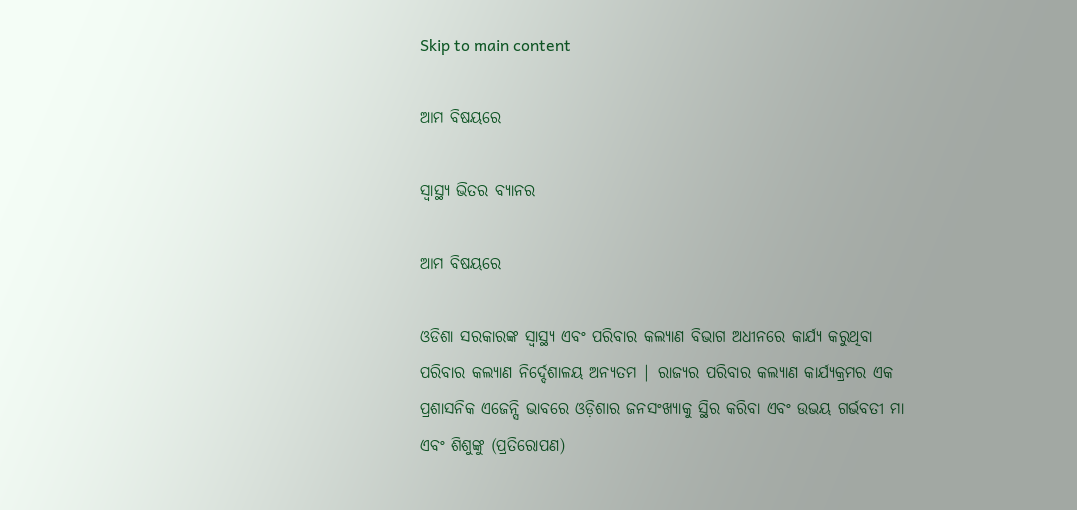Skip to main content

ଆମ ବିଷୟରେ

ସ୍ୱାସ୍ଥ୍ୟ ଭିତର ବ୍ୟାନର

ଆମ ବିଷୟରେ

ଓଡିଶା ସରକାରଙ୍କ ସ୍ୱାସ୍ଥ୍ୟ ଏବଂ ପରିବାର କଲ୍ୟାଣ ବିଭାଗ ଅଧୀନରେ କାର୍ଯ୍ୟ କରୁଥିବା ପରିବାର କଲ୍ୟାଣ ନିର୍ଦ୍ଦେଶାଳୟ ଅନ୍ୟତମ | ରାଜ୍ୟର ପରିବାର କଲ୍ୟାଣ କାର୍ଯ୍ୟକ୍ରମର ଏକ ପ୍ରଶାସନିକ ଏଜେନ୍ସି ଭାବରେ ଓଡ଼ିଶାର ଜନସଂଖ୍ୟାକୁ ସ୍ଥିର କରିବା ଏବଂ ଉଭୟ ଗର୍ଭବତୀ ମା ଏବଂ ଶିଶୁଙ୍କୁ (ପ୍ରତିରୋପଣ)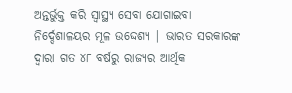ଅନ୍ତର୍ଭୁକ୍ତ କରି ସ୍ୱାସ୍ଥ୍ୟ ସେବା ଯୋଗାଇବା ନିର୍ଦ୍ଦେଶାଳୟର ମୂଳ ଉଦ୍ଦେଶ୍ୟ | ଭାରତ ସରକାରଙ୍କ ଦ୍ୱାରା ଗତ ୪୮ ବର୍ଷରୁ ରାଜ୍ୟର ଆର୍ଥିକ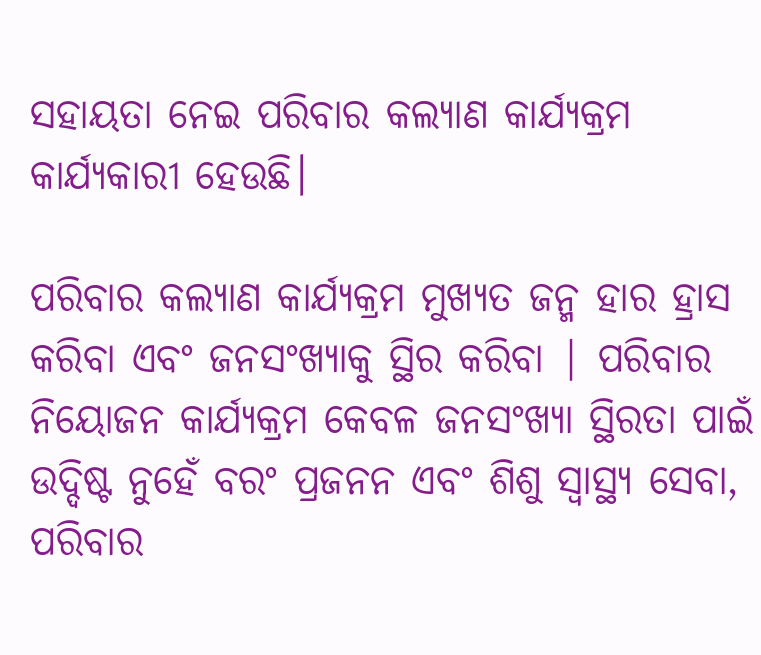ସହାୟତା ନେଇ ପରିବାର କଲ୍ୟାଣ କାର୍ଯ୍ୟକ୍ରମ କାର୍ଯ୍ୟକାରୀ ହେଉଛି।

ପରିବାର କଲ୍ୟାଣ କାର୍ଯ୍ୟକ୍ରମ ମୁଖ୍ୟତ ଜନ୍ମ ହାର ହ୍ରାସ କରିବା ଏବଂ ଜନସଂଖ୍ୟାକୁ ସ୍ଥିର କରିବା | ପରିବାର ନିୟୋଜନ କାର୍ଯ୍ୟକ୍ରମ କେବଳ ଜନସଂଖ୍ୟା ସ୍ଥିରତା ପାଇଁ ଉଦ୍ଦିଷ୍ଟ ନୁହେଁ ବରଂ ପ୍ରଜନନ ଏବଂ ଶିଶୁ ସ୍ୱାସ୍ଥ୍ୟ ସେବା, ପରିବାର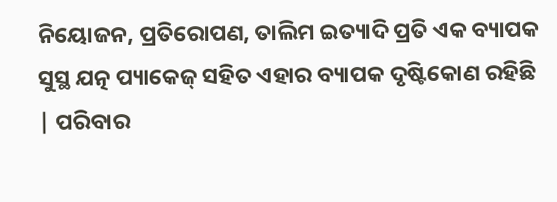ନିୟୋଜନ, ପ୍ରତିରୋପଣ, ତାଲିମ ଇତ୍ୟାଦି ପ୍ରତି ଏକ ବ୍ୟାପକ ସୁସ୍ଥ ଯତ୍ନ ପ୍ୟାକେଜ୍ ସହିତ ଏହାର ବ୍ୟାପକ ଦୃଷ୍ଟିକୋଣ ରହିଛି | ପରିବାର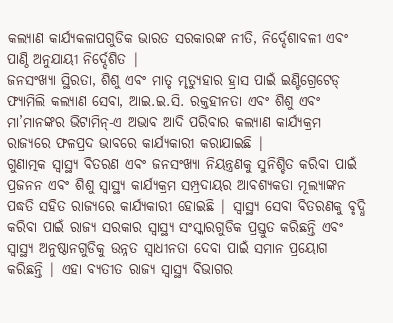କଲ୍ୟାଣ କାର୍ଯ୍ୟକଳାପଗୁଡିକ ଭାରତ ସରକାରଙ୍କ ନୀତି, ନିର୍ଦ୍ଦେଶାବଳୀ ଏବଂ ପାଣ୍ଠି ଅନୁଯାୟୀ ନିର୍ଦ୍ଦେଶିତ |
ଜନସଂଖ୍ୟା ସ୍ଥିରତା, ଶିଶୁ ଏବଂ ମାତୃ ମୃତ୍ୟୁହାର ହ୍ରାସ ପାଇଁ ଇଣ୍ଟିଗ୍ରେଟେଡ୍ ଫ୍ୟାମିଲି କଲ୍ୟାଣ ସେବା, ଆଇ.ଇ.ସି. ରକ୍ତହୀନତା ଏବଂ ଶିଶୁ ଏବଂ ମା’ମାନଙ୍କର ଭିଟାମିନ୍-ଏ ଅଭାବ ଆଦି ପରିବାର କଲ୍ୟାଣ କାର୍ଯ୍ୟକ୍ରମ ରାଜ୍ୟରେ ଫଳପ୍ରଦ ଭାବରେ କାର୍ଯ୍ୟକାରୀ କରାଯାଇଛି |
ଗୁଣାତ୍ମକ ସ୍ୱାସ୍ଥ୍ୟ ବିତରଣ ଏବଂ ଜନସଂଖ୍ୟା ନିୟନ୍ତ୍ରଣକୁ ସୁନିଶ୍ଚିତ କରିବା ପାଇଁ ପ୍ରଜନନ ଏବଂ ଶିଶୁ ସ୍ୱାସ୍ଥ୍ୟ କାର୍ଯ୍ୟକ୍ରମ ସମ୍ପ୍ରଦାୟର ଆବଶ୍ୟକତା ମୂଲ୍ୟାଙ୍କନ ପଦ୍ଧତି ସହିତ ରାଜ୍ୟରେ କାର୍ଯ୍ୟକାରୀ ହୋଇଛି | ସ୍ୱାସ୍ଥ୍ୟ ସେବା ବିତରଣକୁ ବୃଦ୍ଧି କରିବା ପାଇଁ ରାଜ୍ୟ ସରକାର ସ୍ୱାସ୍ଥ୍ୟ ସଂସ୍କାରଗୁଡିକ ପ୍ରସ୍ତୁତ କରିଛନ୍ତି ଏବଂ ସ୍ୱାସ୍ଥ୍ୟ ଅନୁଷ୍ଠାନଗୁଡିକୁ ଉନ୍ନତ ସ୍ୱାଧୀନତା ଦେବା ପାଇଁ ସମାନ ପ୍ରୟୋଗ କରିଛନ୍ତି | ଏହା ବ୍ୟତୀତ ରାଜ୍ୟ ସ୍ୱାସ୍ଥ୍ୟ ବିଭାଗର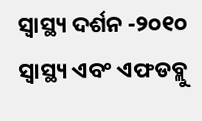ସ୍ୱାସ୍ଥ୍ୟ ଦର୍ଶନ -୨୦୧୦ ସ୍ୱାସ୍ଥ୍ୟ ଏବଂ ଏଫଡବ୍ଲୁ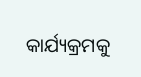କାର୍ଯ୍ୟକ୍ରମକୁ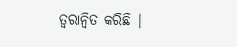ତ୍ୱରାନ୍ୱିତ କରିଛି |